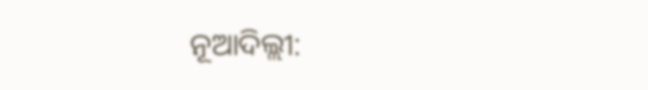ନୂଆଦିଲ୍ଲୀ: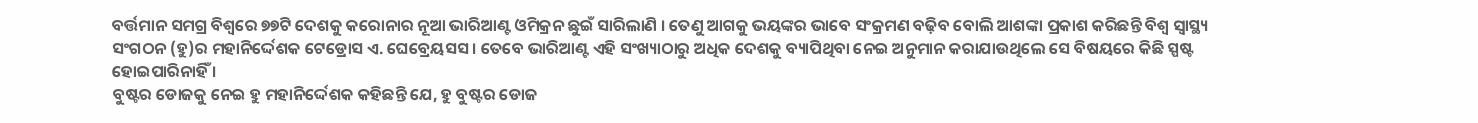ବର୍ତ୍ତମାନ ସମଗ୍ର ବିଶ୍ୱରେ ୭୭ଟି ଦେଶକୁ କରୋନାର ନୂଆ ଭାରିଆଣ୍ଟ ଓମିକ୍ରନ ଛୁଇଁ ସାରିଲାଣି । ତେଣୁ ଆଗକୁ ଭୟଙ୍କର ଭାବେ ସଂକ୍ରମଣ ବଢ଼ିବ ବୋଲି ଆଶଙ୍କା ପ୍ରକାଶ କରିଛନ୍ତି ବିଶ୍ୱ ସ୍ୱାସ୍ଥ୍ୟ ସଂଗଠନ (ହୁ)ର ମହାନିର୍ଦ୍ଦେଶକ ଟେଡ୍ରୋସ ଏ. ଘେବ୍ରେୟସସ । ତେବେ ଭାରିଆଣ୍ଟ ଏହି ସଂଖ୍ୟାଠାରୁ ଅଧିକ ଦେଶକୁ ବ୍ୟାପିଥିବା ନେଇ ଅନୁମାନ କରାଯାଉଥିଲେ ସେ ବିଷୟରେ କିଛି ସ୍ପଷ୍ଟ ହୋଇପାରିନାହିଁ ।
ବୁଷ୍ଟର ଡୋଜକୁ ନେଇ ହୁ ମହାନିର୍ଦ୍ଦେଶକ କହିଛନ୍ତି ଯେ, ହୁ ବୁଷ୍ଟର ଡୋଜ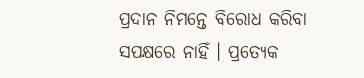ପ୍ରଦାନ ନିମନ୍ତେ ବିରୋଧ କରିବା ସପକ୍ଷରେ ନାହିଁ । ପ୍ରତ୍ୟେକ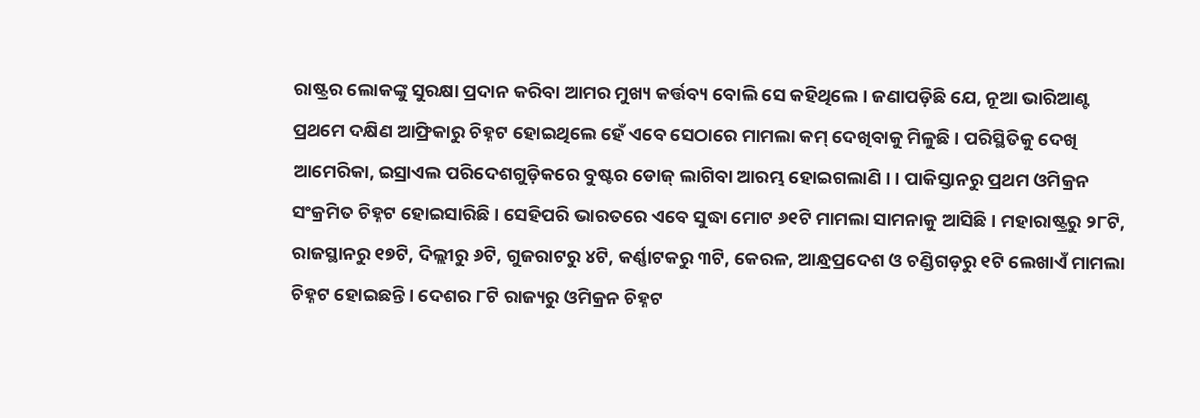ରାଷ୍ଟ୍ରର ଲୋକଙ୍କୁ ସୁରକ୍ଷା ପ୍ରଦାନ କରିବା ଆମର ମୁଖ୍ୟ କର୍ତ୍ତବ୍ୟ ବୋଲି ସେ କହିଥିଲେ । ଜଣାପଡ଼ିଛି ଯେ, ନୂଆ ଭାରିଆଣ୍ଟ ପ୍ରଥମେ ଦକ୍ଷିଣ ଆଫ୍ରିକାରୁ ଚିହ୍ନଟ ହୋଇଥିଲେ ହେଁ ଏବେ ସେଠାରେ ମାମଲା କମ୍ ଦେଖିବାକୁ ମିଳୁଛି । ପରିସ୍ଥିତିକୁ ଦେଖି ଆମେରିକା, ଇସ୍ରାଏଲ ପରିଦେଶଗୁଡ଼ିକରେ ବୁଷ୍ଟର ଡୋଜ୍ ଲାଗିବା ଆରମ୍ଭ ହୋଇଗଲାଣି । । ପାକିସ୍ତାନରୁ ପ୍ରଥମ ଓମିକ୍ରନ ସଂକ୍ରମିତ ଚିହ୍ନଟ ହୋଇସାରିଛି । ସେହିପରି ଭାରତରେ ଏବେ ସୁଦ୍ଧା ମୋଟ ୬୧ଟି ମାମଲା ସାମନାକୁ ଆସିଛି । ମହାରାଷ୍ଟ୍ରରୁ ୨୮ଟି, ରାଜସ୍ଥାନରୁ ୧୭ଟି, ଦିଲ୍ଲୀରୁ ୬ଟି, ଗୁଜରାଟରୁ ୪ଟି, କର୍ଣ୍ଣାଟକରୁ ୩ଟି, କେରଳ, ଆନ୍ଧ୍ରପ୍ରଦେଶ ଓ ଚଣ୍ଡିଗଡ଼ରୁ ୧ଟି ଲେଖାଏଁ ମାମଲା ଚିହ୍ନଟ ହୋଇଛନ୍ତି । ଦେଶର ୮ଟି ରାଜ୍ୟରୁ ଓମିକ୍ରନ ଚିହ୍ନଟ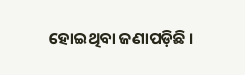ହୋଇଥିବା ଜଣାପଡ଼ିଛି ।